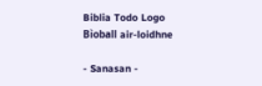Biblia Todo Logo
Bìoball air-loidhne

- Sanasan -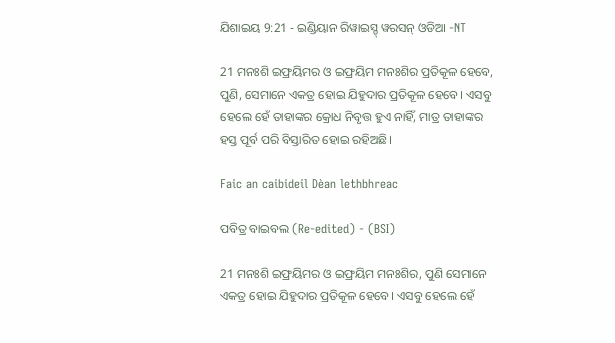ଯିଶାଇୟ 9:21 - ଇଣ୍ଡିୟାନ ରିୱାଇସ୍ଡ୍ ୱରସନ୍ ଓଡିଆ -NT

21 ମନଃଶି ଇଫ୍ରୟିମର ଓ ଇଫ୍ରୟିମ ମନଃଶିର ପ୍ରତିକୂଳ ହେବେ, ପୁଣି, ସେମାନେ ଏକତ୍ର ହୋଇ ଯିହୁଦାର ପ୍ରତିକୂଳ ହେବେ। ଏସବୁ ହେଲେ ହେଁ ତାହାଙ୍କର କ୍ରୋଧ ନିବୃତ୍ତ ହୁଏ ନାହିଁ, ମାତ୍ର ତାହାଙ୍କର ହସ୍ତ ପୂର୍ବ ପରି ବିସ୍ତାରିତ ହୋଇ ରହିଅଛି।

Faic an caibideil Dèan lethbhreac

ପବିତ୍ର ବାଇବଲ (Re-edited) - (BSI)

21 ମନଃଶି ଇଫ୍ରୟିମର ଓ ଇଫ୍ରୟିମ ମନଃଶିର, ପୁଣି ସେମାନେ ଏକତ୍ର ହୋଇ ଯିହୁଦାର ପ୍ରତିକୂଳ ହେବେ। ଏସବୁ ହେଲେ ହେଁ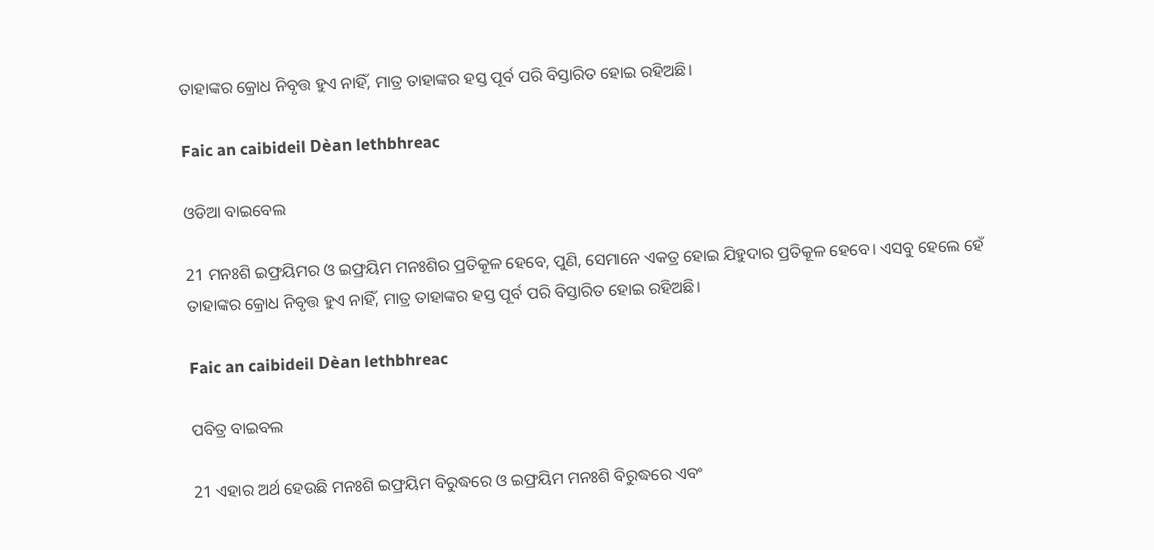ତାହାଙ୍କର କ୍ରୋଧ ନିବୃତ୍ତ ହୁଏ ନାହିଁ, ମାତ୍ର ତାହାଙ୍କର ହସ୍ତ ପୂର୍ବ ପରି ବିସ୍ତାରିତ ହୋଇ ରହିଅଛି।

Faic an caibideil Dèan lethbhreac

ଓଡିଆ ବାଇବେଲ

21 ମନଃଶି ଇଫ୍ରୟିମର ଓ ଇଫ୍ରୟିମ ମନଃଶିର ପ୍ରତିକୂଳ ହେବେ, ପୁଣି, ସେମାନେ ଏକତ୍ର ହୋଇ ଯିହୁଦାର ପ୍ରତିକୂଳ ହେବେ। ଏସବୁ ହେଲେ ହେଁ ତାହାଙ୍କର କ୍ରୋଧ ନିବୃତ୍ତ ହୁଏ ନାହିଁ, ମାତ୍ର ତାହାଙ୍କର ହସ୍ତ ପୂର୍ବ ପରି ବିସ୍ତାରିତ ହୋଇ ରହିଅଛି।

Faic an caibideil Dèan lethbhreac

ପବିତ୍ର ବାଇବଲ

21 ଏହାର ଅର୍ଥ ହେଉଛି ମନଃଶି ଇଫ୍ରୟିମ ବିରୁଦ୍ଧରେ ଓ ଇଫ୍ରୟିମ ମନଃଶି ବିରୁଦ୍ଧରେ ଏବଂ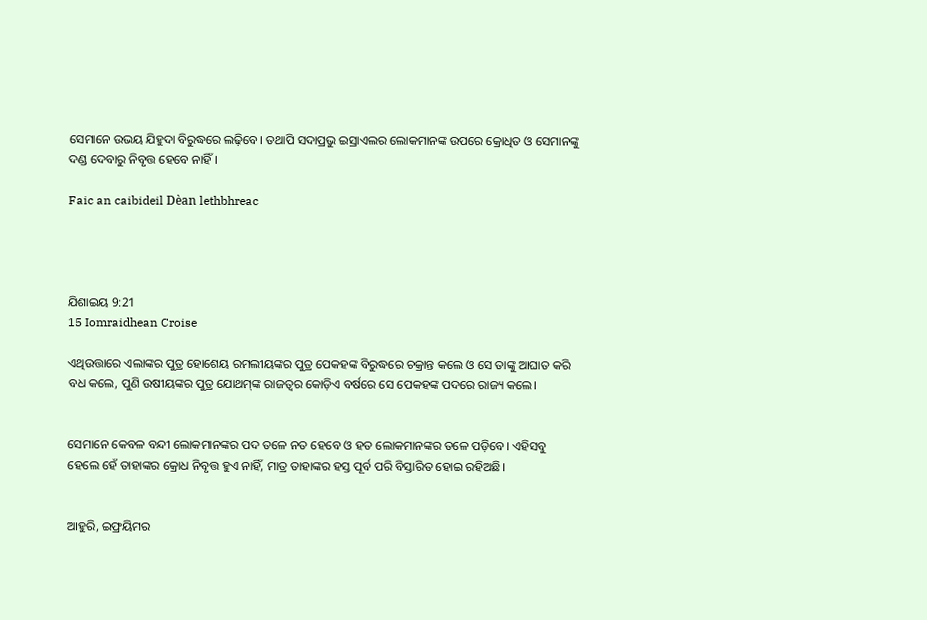ସେମାନେ ଉଭୟ ଯିହୁଦା ବିରୁଦ୍ଧରେ ଲଢ଼ିବେ। ତଥାପି ସଦାପ୍ରଭୁ ଇସ୍ରାଏଲର ଲୋକମାନଙ୍କ ଉପରେ କ୍ରୋଧିତ ଓ ସେମାନଙ୍କୁ ଦଣ୍ଡ ଦେବାରୁ ନିବୃତ୍ତ ହେବେ ନାହିଁ।

Faic an caibideil Dèan lethbhreac




ଯିଶାଇୟ 9:21
15 Iomraidhean Croise

ଏଥିଉତ୍ତାରେ ଏଲାଙ୍କର ପୁତ୍ର ହୋଶେୟ ରମଲୀୟଙ୍କର ପୁତ୍ର ପେକହଙ୍କ ବିରୁଦ୍ଧରେ ଚକ୍ରାନ୍ତ କଲେ ଓ ସେ ତାଙ୍କୁ ଆଘାତ କରି ବଧ କଲେ, ପୁଣି ଉଷୀୟଙ୍କର ପୁତ୍ର ଯୋଥମ୍‍ଙ୍କ ରାଜତ୍ଵର କୋଡ଼ିଏ ବର୍ଷରେ ସେ ପେକହଙ୍କ ପଦରେ ରାଜ୍ୟ କଲେ।


ସେମାନେ କେବଳ ବନ୍ଦୀ ଲୋକମାନଙ୍କର ପଦ ତଳେ ନତ ହେବେ ଓ ହତ ଲୋକମାନଙ୍କର ତଳେ ପଡ଼ିବେ। ଏହିସବୁ ହେଲେ ହେଁ ତାହାଙ୍କର କ୍ରୋଧ ନିବୃତ୍ତ ହୁଏ ନାହିଁ, ମାତ୍ର ତାହାଙ୍କର ହସ୍ତ ପୂର୍ବ ପରି ବିସ୍ତାରିତ ହୋଇ ରହିଅଛି।


ଆହୁରି, ଇଫ୍ରୟିମର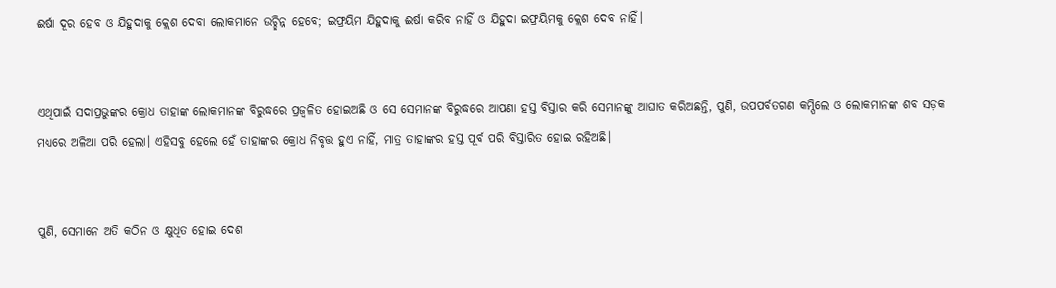ଈର୍ଷା ଦୂର ହେବ ଓ ଯିହୁଦାକୁ କ୍ଲେଶ ଦେବା ଲୋକମାନେ ଉଚ୍ଛିନ୍ନ ହେବେ; ଇଫ୍ରୟିମ ଯିହୁଦାକୁ ଈର୍ଷା କରିବ ନାହିଁ ଓ ଯିହୁଦା ଇଫ୍ରୟିମକୁ କ୍ଲେଶ ଦେବ ନାହିଁ।


ଏଥିପାଇଁ ସଦାପ୍ରଭୁଙ୍କର କ୍ରୋଧ ତାହାଙ୍କ ଲୋକମାନଙ୍କ ବିରୁଦ୍ଧରେ ପ୍ରଜ୍ୱଳିତ ହୋଇଅଛି ଓ ସେ ସେମାନଙ୍କ ବିରୁଦ୍ଧରେ ଆପଣା ହସ୍ତ ବିସ୍ତାର କରି ସେମାନଙ୍କୁ ଆଘାତ କରିଅଛନ୍ତି, ପୁଣି, ଉପପର୍ବତଗଣ କମ୍ପିଲେ ଓ ଲୋକମାନଙ୍କ ଶବ ସଡ଼କ ମଧ୍ୟରେ ଅଳିଆ ପରି ହେଲା। ଏହିସବୁ ହେଲେ ହେଁ ତାହାଙ୍କର କ୍ରୋଧ ନିବୃତ୍ତ ହୁଏ ନାହିଁ, ମାତ୍ର ତାହାଙ୍କର ହସ୍ତ ପୂର୍ବ ପରି ବିସ୍ତାରିତ ହୋଇ ରହିଅଛି।


ପୁଣି, ସେମାନେ ଅତି କଠିନ ଓ କ୍ଷୁଧିତ ହୋଇ ଦେଶ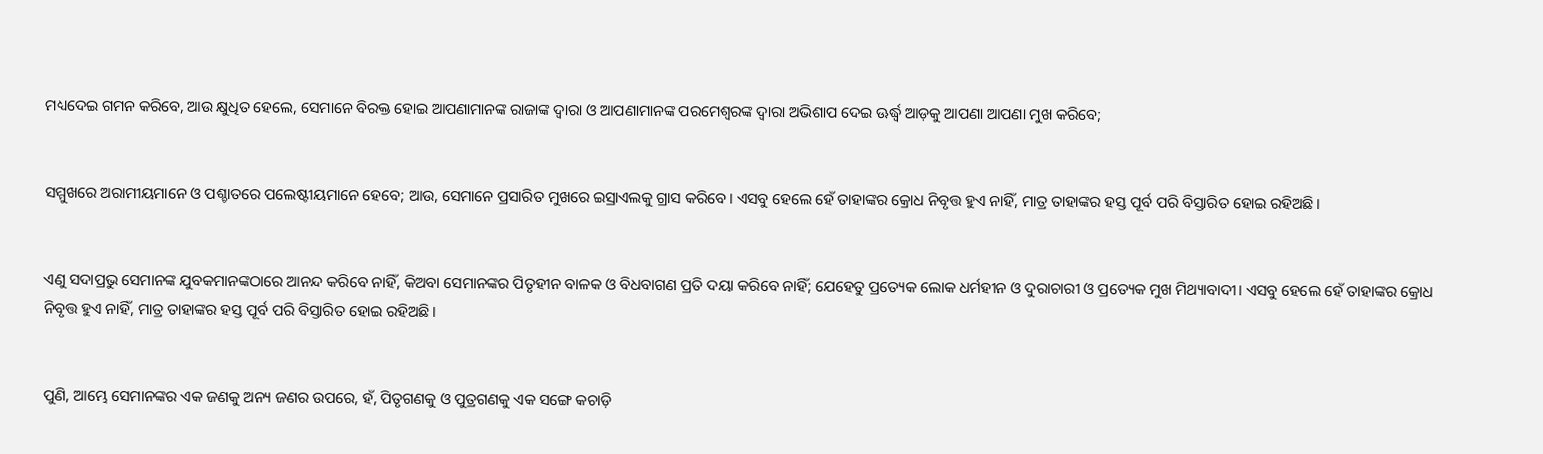ମଧ୍ୟଦେଇ ଗମନ କରିବେ, ଆଉ କ୍ଷୁଧିତ ହେଲେ, ସେମାନେ ବିରକ୍ତ ହୋଇ ଆପଣାମାନଙ୍କ ରାଜାଙ୍କ ଦ୍ୱାରା ଓ ଆପଣାମାନଙ୍କ ପରମେଶ୍ୱରଙ୍କ ଦ୍ୱାରା ଅଭିଶାପ ଦେଇ ଊର୍ଦ୍ଧ୍ୱ ଆଡ଼କୁ ଆପଣା ଆପଣା ମୁଖ କରିବେ;


ସମ୍ମୁଖରେ ଅରାମୀୟମାନେ ଓ ପଶ୍ଚାତରେ ପଲେଷ୍ଟୀୟମାନେ ହେବେ; ଆଉ, ସେମାନେ ପ୍ରସାରିତ ମୁଖରେ ଇସ୍ରାଏଲକୁ ଗ୍ରାସ କରିବେ। ଏସବୁ ହେଲେ ହେଁ ତାହାଙ୍କର କ୍ରୋଧ ନିବୃତ୍ତ ହୁଏ ନାହିଁ, ମାତ୍ର ତାହାଙ୍କର ହସ୍ତ ପୂର୍ବ ପରି ବିସ୍ତାରିତ ହୋଇ ରହିଅଛି।


ଏଣୁ ସଦାପ୍ରଭୁ ସେମାନଙ୍କ ଯୁବକମାନଙ୍କଠାରେ ଆନନ୍ଦ କରିବେ ନାହିଁ, କିଅବା ସେମାନଙ୍କର ପିତୃହୀନ ବାଳକ ଓ ବିଧବାଗଣ ପ୍ରତି ଦୟା କରିବେ ନାହିଁ; ଯେହେତୁ ପ୍ରତ୍ୟେକ ଲୋକ ଧର୍ମହୀନ ଓ ଦୁରାଚାରୀ ଓ ପ୍ରତ୍ୟେକ ମୁଖ ମିଥ୍ୟାବାଦୀ। ଏସବୁ ହେଲେ ହେଁ ତାହାଙ୍କର କ୍ରୋଧ ନିବୃତ୍ତ ହୁଏ ନାହିଁ, ମାତ୍ର ତାହାଙ୍କର ହସ୍ତ ପୂର୍ବ ପରି ବିସ୍ତାରିତ ହୋଇ ରହିଅଛି।


ପୁଣି, ଆମ୍ଭେ ସେମାନଙ୍କର ଏକ ଜଣକୁ ଅନ୍ୟ ଜଣର ଉପରେ, ହଁ, ପିତୃଗଣକୁ ଓ ପୁତ୍ରଗଣକୁ ଏକ ସଙ୍ଗେ କଚାଡ଼ି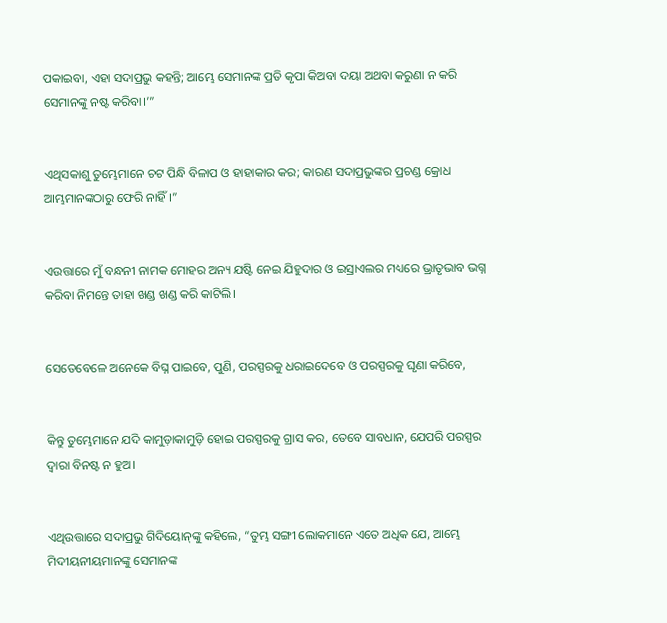ପକାଇବା, ଏହା ସଦାପ୍ରଭୁ କହନ୍ତି; ଆମ୍ଭେ ସେମାନଙ୍କ ପ୍ରତି କୃପା କିଅବା ଦୟା ଅଥବା କରୁଣା ନ କରି ସେମାନଙ୍କୁ ନଷ୍ଟ କରିବା।’”


ଏଥିସକାଶୁ ତୁମ୍ଭେମାନେ ଚଟ ପିନ୍ଧି ବିଳାପ ଓ ହାହାକାର କର; କାରଣ ସଦାପ୍ରଭୁଙ୍କର ପ୍ରଚଣ୍ଡ କ୍ରୋଧ ଆମ୍ଭମାନଙ୍କଠାରୁ ଫେରି ନାହିଁ।”


ଏଉତ୍ତାରେ ମୁଁ ବନ୍ଧନୀ ନାମକ ମୋହର ଅନ୍ୟ ଯଷ୍ଟି ନେଇ ଯିହୁଦାର ଓ ଇସ୍ରାଏଲର ମଧ୍ୟରେ ଭ୍ରାତୃଭାବ ଭଗ୍ନ କରିବା ନିମନ୍ତେ ତାହା ଖଣ୍ଡ ଖଣ୍ଡ କରି କାଟିଲି।


ସେତେବେଳେ ଅନେକେ ବିଘ୍ନ ପାଇବେ, ପୁଣି, ପରସ୍ପରକୁ ଧରାଇଦେବେ ଓ ପରସ୍ପରକୁ ଘୃଣା କରିବେ,


କିନ୍ତୁ ତୁମ୍ଭେମାନେ ଯଦି କାମୁଡ଼ାକାମୁଡ଼ି ହୋଇ ପରସ୍ପରକୁ ଗ୍ରାସ କର, ତେବେ ସାବଧାନ, ଯେପରି ପରସ୍ପର ଦ୍ୱାରା ବିନଷ୍ଟ ନ ହୁଅ।


ଏଥିଉତ୍ତାରେ ସଦାପ୍ରଭୁ ଗିଦିୟୋନ୍‍ଙ୍କୁ କହିଲେ, “ତୁମ୍ଭ ସଙ୍ଗୀ ଲୋକମାନେ ଏତେ ଅଧିକ ଯେ, ଆମ୍ଭେ ମିଦୀୟନୀୟମାନଙ୍କୁ ସେମାନଙ୍କ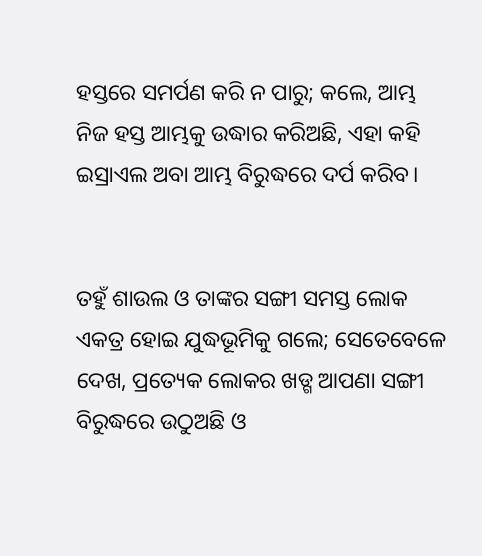ହସ୍ତରେ ସମର୍ପଣ କରି ନ ପାରୁ; କଲେ, ଆମ୍ଭ ନିଜ ହସ୍ତ ଆମ୍ଭକୁ ଉଦ୍ଧାର କରିଅଛି, ଏହା କହି ଇସ୍ରାଏଲ ଅବା ଆମ୍ଭ ବିରୁଦ୍ଧରେ ଦର୍ପ କରିବ।


ତହୁଁ ଶାଉଲ ଓ ତାଙ୍କର ସଙ୍ଗୀ ସମସ୍ତ ଲୋକ ଏକତ୍ର ହୋଇ ଯୁଦ୍ଧଭୂମିକୁ ଗଲେ; ସେତେବେଳେ ଦେଖ, ପ୍ରତ୍ୟେକ ଲୋକର ଖଡ୍ଗ ଆପଣା ସଙ୍ଗୀ ବିରୁଦ୍ଧରେ ଉଠୁଅଛି ଓ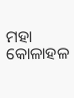ମହା କୋଳାହଳ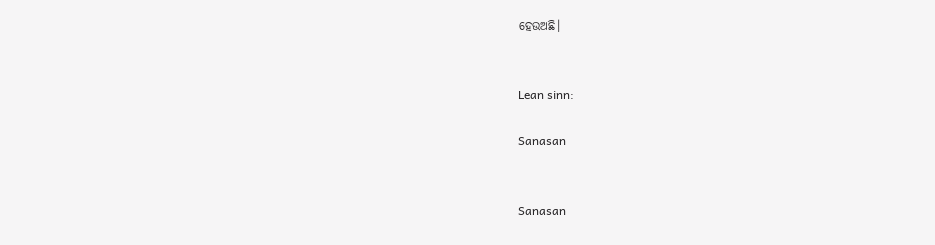ହେଉଅଛି।


Lean sinn:

Sanasan


Sanasan